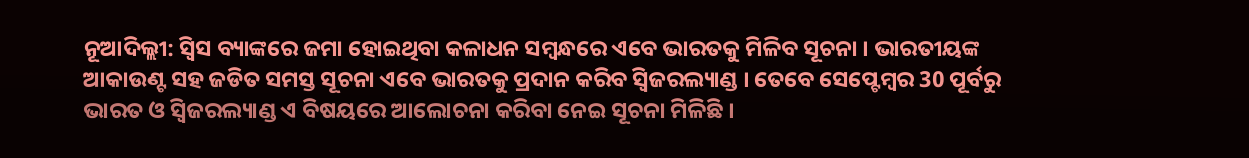ନୂଆଦିଲ୍ଲୀ: ସ୍ବିସ ବ୍ୟାଙ୍କରେ ଜମା ହୋଇଥିବା କଳାଧନ ସମ୍ବନ୍ଧରେ ଏବେ ଭାରତକୁ ମିଳିବ ସୂଚନା । ଭାରତୀୟଙ୍କ ଆକାଉଣ୍ଟ ସହ ଜଡିତ ସମସ୍ତ ସୂଚନା ଏବେ ଭାରତକୁ ପ୍ରଦାନ କରିବ ସ୍ବିଜରଲ୍ୟାଣ୍ଡ । ତେବେ ସେପ୍ଟେମ୍ବର 30 ପୂର୍ବରୁ ଭାରତ ଓ ସ୍ବିଜରଲ୍ୟାଣ୍ଡ ଏ ବିଷୟରେ ଆଲୋଚନା କରିବା ନେଇ ସୂଚନା ମିଳିଛି ।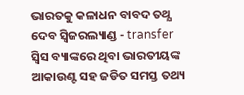ଭାରତକୁ କଳାଧନ ବାବଦ ତଥ୍ଯ ଦେବ ସ୍ବିଜରଲ୍ୟାଣ୍ଡ - transfer
ସ୍ୱିସ ବ୍ୟାଙ୍କରେ ଥିବା ଭାରତୀୟଙ୍କ ଆକାଉଣ୍ଟ ସହ ଜଡିତ ସମସ୍ତ ତଥ୍ୟ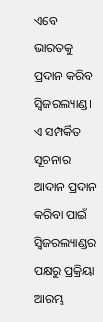ଏବେ ଭାରତକୁ ପ୍ରଦାନ କରିବ ସ୍ବିଜରଲ୍ୟାଣ୍ଡ। ଏ ସମ୍ପର୍କିତ ସୂଚନାର ଆଦାନ ପ୍ରଦାନ କରିବା ପାଇଁ ସ୍ବିଜରଲ୍ୟାଣ୍ଡର ପକ୍ଷରୁ ପ୍ରକ୍ରିୟା ଆରମ୍ଭ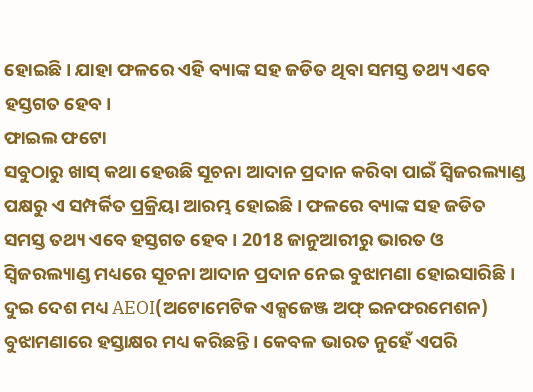ହୋଇଛି। ଯାହା ଫଳରେ ଏହି ବ୍ୟାଙ୍କ ସହ ଜଡିତ ଥିବା ସମସ୍ତ ତଥ୍ୟ ଏବେ ହସ୍ତଗତ ହେବ।
ଫାଇଲ ଫଟୋ
ସବୁଠାରୁ ଖାସ୍ କଥା ହେଉଛି ସୂଚନା ଆଦାନ ପ୍ରଦାନ କରିବା ପାଇଁ ସ୍ବିଜରଲ୍ୟାଣ୍ଡ ପକ୍ଷରୁ ଏ ସମ୍ପର୍କିତ ପ୍ରକ୍ରିୟା ଆରମ୍ଭ ହୋଇଛି । ଫଳରେ ବ୍ୟାଙ୍କ ସହ ଜଡିତ ସମସ୍ତ ତଥ୍ୟ ଏବେ ହସ୍ତଗତ ହେବ । 2018 ଜାନୁଆରୀରୁ ଭାରତ ଓ ସ୍ବିଜରଲ୍ୟାଣ୍ଡ ମଧ୍ୟରେ ସୂଚନା ଆଦାନ ପ୍ରଦାନ ନେଇ ବୁଝାମଣା ହୋଇସାରିଛି । ଦୁଇ ଦେଶ ମଧ୍ୟ AEOI(ଅଟୋମେଟିକ ଏକ୍ସଜେଞ୍ଜ ଅଫ୍ ଇନଫରମେଶନ) ବୁଝାମଣାରେ ହସ୍ତାକ୍ଷର ମଧ୍ୟ କରିଛନ୍ତି । କେବଳ ଭାରତ ନୁହେଁ ଏପରି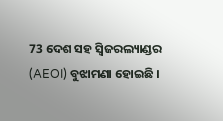73 ଦେଶ ସହ ସ୍ବିଜରଲ୍ୟାଣ୍ଡର (AEOI) ବୁଝାମଣା ହୋଇଛି ।